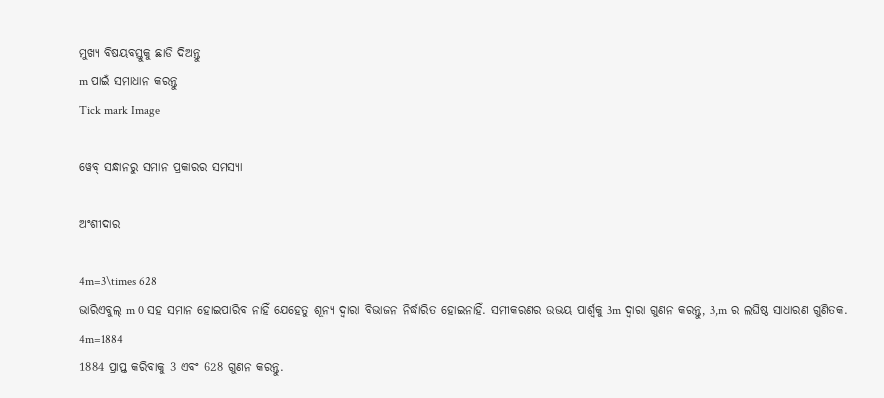ମୁଖ୍ୟ ବିଷୟବସ୍ତୁକୁ ଛାଡି ଦିଅନ୍ତୁ
m ପାଇଁ ସମାଧାନ କରନ୍ତୁ
Tick mark Image

ୱେବ୍ ସନ୍ଧାନରୁ ସମାନ ପ୍ରକାରର ସମସ୍ୟା

ଅଂଶୀଦାର

4m=3\times 628
ଭାରିଏବୁଲ୍‌ m 0 ସହ ସମାନ ହୋଇପାରିବ ନାହିଁ ଯେହେତୁ ଶୂନ୍ୟ ଦ୍ୱାରା ବିଭାଜନ ନିର୍ଦ୍ଧାରିତ ହୋଇନାହିଁ. ସମୀକରଣର ଉଭୟ ପାର୍ଶ୍ୱକୁ 3m ଦ୍ୱାରା ଗୁଣନ କରନ୍ତୁ, 3,m ର ଲଘିଷ୍ଠ ସାଧାରଣ ଗୁଣିତକ.
4m=1884
1884 ପ୍ରାପ୍ତ କରିବାକୁ 3 ଏବଂ 628 ଗୁଣନ କରନ୍ତୁ.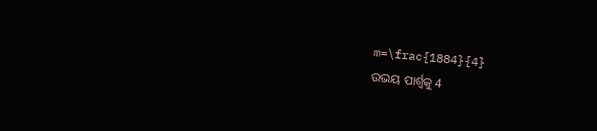m=\frac{1884}{4}
ଉଭୟ ପାର୍ଶ୍ୱକୁ 4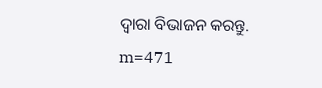ଦ୍ୱାରା ବିଭାଜନ କରନ୍ତୁ.
m=471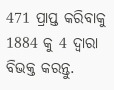471 ପ୍ରାପ୍ତ କରିବାକୁ 1884 କୁ 4 ଦ୍ୱାରା ବିଭକ୍ତ କରନ୍ତୁ.